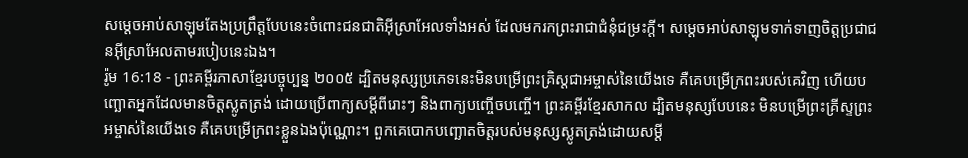សម្ដេចអាប់សាឡុមតែងប្រព្រឹត្តបែបនេះចំពោះជនជាតិអ៊ីស្រាអែលទាំងអស់ ដែលមករកព្រះរាជាជំនុំជម្រះក្ដី។ សម្ដេចអាប់សាឡុមទាក់ទាញចិត្តប្រជាជនអ៊ីស្រាអែលតាមរបៀបនេះឯង។
រ៉ូម 16:18 - ព្រះគម្ពីរភាសាខ្មែរបច្ចុប្បន្ន ២០០៥ ដ្បិតមនុស្សប្រភេទនេះមិនបម្រើព្រះគ្រិស្តជាអម្ចាស់នៃយើងទេ គឺគេបម្រើក្រពះរបស់គេវិញ ហើយបញ្ឆោតអ្នកដែលមានចិត្តស្លូតត្រង់ ដោយប្រើពាក្យសម្ដីពីរោះៗ និងពាក្យបញ្ចើចបញ្ចើ។ ព្រះគម្ពីរខ្មែរសាកល ដ្បិតមនុស្សបែបនេះ មិនបម្រើព្រះគ្រីស្ទព្រះអម្ចាស់នៃយើងទេ គឺគេបម្រើក្រពះខ្លួនឯងប៉ុណ្ណោះ។ ពួកគេបោកបញ្ឆោតចិត្តរបស់មនុស្សស្លូតត្រង់ដោយសម្ដី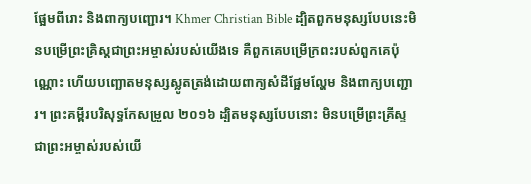ផ្អែមពីរោះ និងពាក្យបញ្ជោរ។ Khmer Christian Bible ដ្បិតពួកមនុស្សបែបនេះមិនបម្រើព្រះគ្រិស្ដជាព្រះអម្ចាស់របស់យើងទេ គឺពួកគេបម្រើក្រពះរបស់ពួកគេប៉ុណ្ណោះ ហើយបញ្ឆោតមនុស្សស្លូតត្រង់ដោយពាក្យសំដីផ្អែមល្ហែម និងពាក្យបញ្ជោរ។ ព្រះគម្ពីរបរិសុទ្ធកែសម្រួល ២០១៦ ដ្បិតមនុស្សបែបនោះ មិនបម្រើព្រះគ្រីស្ទ ជាព្រះអម្ចាស់របស់យើ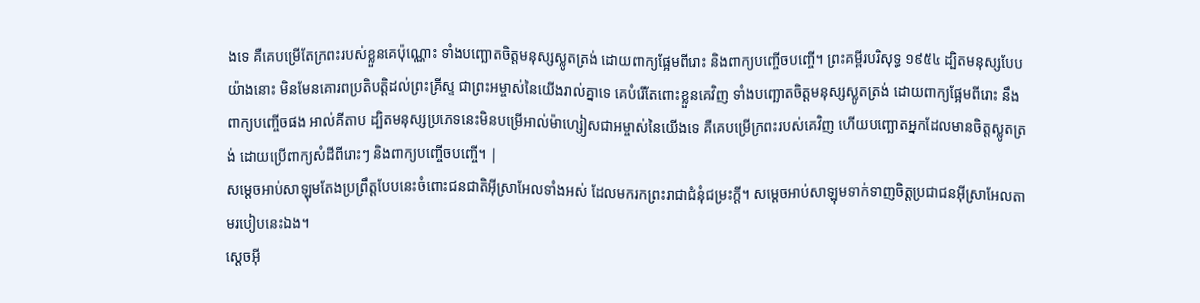ងទេ គឺគេបម្រើតែក្រពះរបស់ខ្លួនគេប៉ុណ្ណោះ ទាំងបញ្ឆោតចិត្តមនុស្សស្លូតត្រង់ ដោយពាក្យផ្អែមពីរោះ និងពាក្យបញ្ចើចបញ្ចើ។ ព្រះគម្ពីរបរិសុទ្ធ ១៩៥៤ ដ្បិតមនុស្សបែបយ៉ាងនោះ មិនមែនគោរពប្រតិបត្តិដល់ព្រះគ្រីស្ទ ជាព្រះអម្ចាស់នៃយើងរាល់គ្នាទេ គេបំរើតែពោះខ្លួនគេវិញ ទាំងបញ្ឆោតចិត្តមនុស្សស្លូតត្រង់ ដោយពាក្យផ្អែមពីរោះ នឹងពាក្យបញ្ចើចផង អាល់គីតាប ដ្បិតមនុស្សប្រភេទនេះមិនបម្រើអាល់ម៉ាហ្សៀសជាអម្ចាស់នៃយើងទេ គឺគេបម្រើក្រពះរបស់គេវិញ ហើយបញ្ឆោតអ្នកដែលមានចិត្ដស្លូតត្រង់ ដោយប្រើពាក្យសំដីពីរោះៗ និងពាក្យបញ្ចើចបញ្ចើ។ |
សម្ដេចអាប់សាឡុមតែងប្រព្រឹត្តបែបនេះចំពោះជនជាតិអ៊ីស្រាអែលទាំងអស់ ដែលមករកព្រះរាជាជំនុំជម្រះក្ដី។ សម្ដេចអាប់សាឡុមទាក់ទាញចិត្តប្រជាជនអ៊ីស្រាអែលតាមរបៀបនេះឯង។
ស្ដេចអ៊ី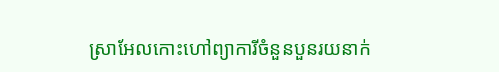ស្រាអែលកោះហៅព្យាការីចំនួនបួនរយនាក់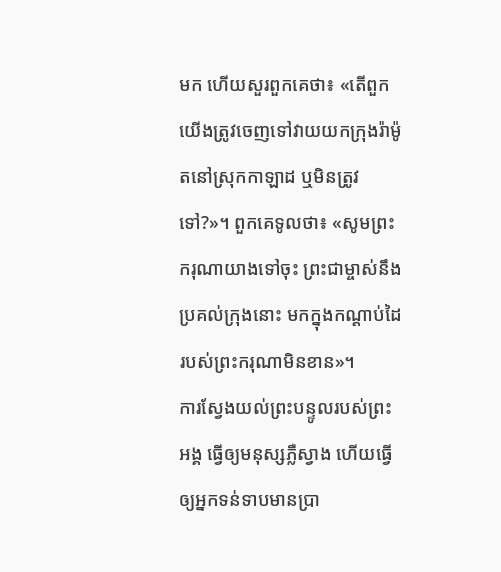មក ហើយសួរពួកគេថា៖ «តើពួកយើងត្រូវចេញទៅវាយយកក្រុងរ៉ាម៉ូតនៅស្រុកកាឡាដ ឬមិនត្រូវទៅ?»។ ពួកគេទូលថា៖ «សូមព្រះករុណាយាងទៅចុះ ព្រះជាម្ចាស់នឹងប្រគល់ក្រុងនោះ មកក្នុងកណ្ដាប់ដៃរបស់ព្រះករុណាមិនខាន»។
ការស្វែងយល់ព្រះបន្ទូលរបស់ព្រះអង្គ ធ្វើឲ្យមនុស្សភ្លឺស្វាង ហើយធ្វើឲ្យអ្នកទន់ទាបមានប្រា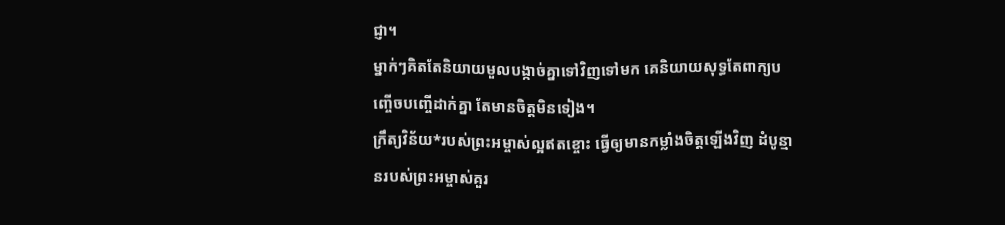ជ្ញា។
ម្នាក់ៗគិតតែនិយាយមួលបង្កាច់គ្នាទៅវិញទៅមក គេនិយាយសុទ្ធតែពាក្យបញ្ចើចបញ្ចើដាក់គ្នា តែមានចិត្តមិនទៀង។
ក្រឹត្យវិន័យ*របស់ព្រះអម្ចាស់ល្អឥតខ្ចោះ ធ្វើឲ្យមានកម្លាំងចិត្តឡើងវិញ ដំបូន្មានរបស់ព្រះអម្ចាស់គួរ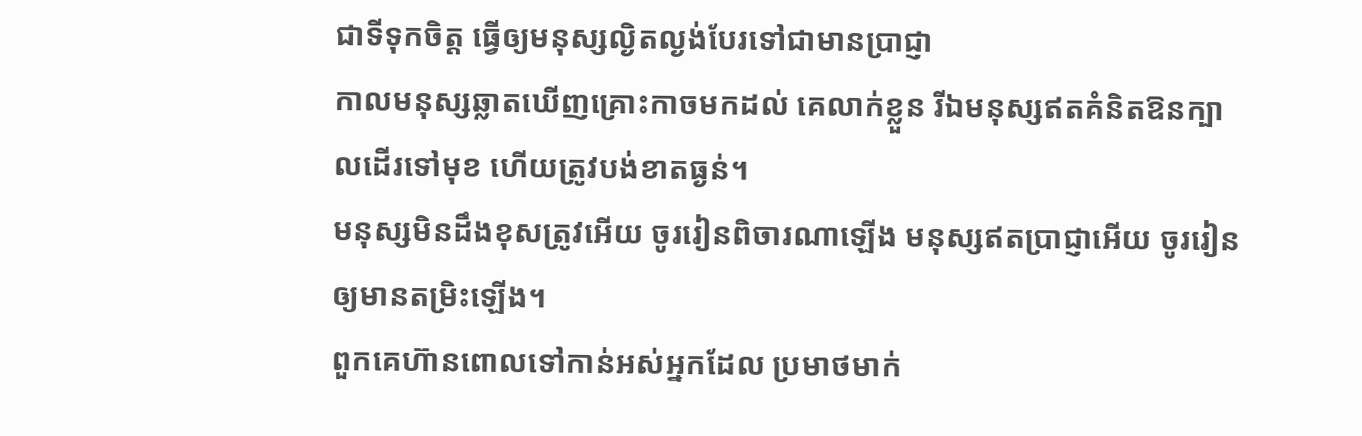ជាទីទុកចិត្ត ធ្វើឲ្យមនុស្សល្ងិតល្ងង់បែរទៅជាមានប្រាជ្ញា
កាលមនុស្សឆ្លាតឃើញគ្រោះកាចមកដល់ គេលាក់ខ្លួន រីឯមនុស្សឥតគំនិតឱនក្បាលដើរទៅមុខ ហើយត្រូវបង់ខាតធ្ងន់។
មនុស្សមិនដឹងខុសត្រូវអើយ ចូររៀនពិចារណាឡើង មនុស្សឥតប្រាជ្ញាអើយ ចូររៀនឲ្យមានតម្រិះឡើង។
ពួកគេហ៊ានពោលទៅកាន់អស់អ្នកដែល ប្រមាថមាក់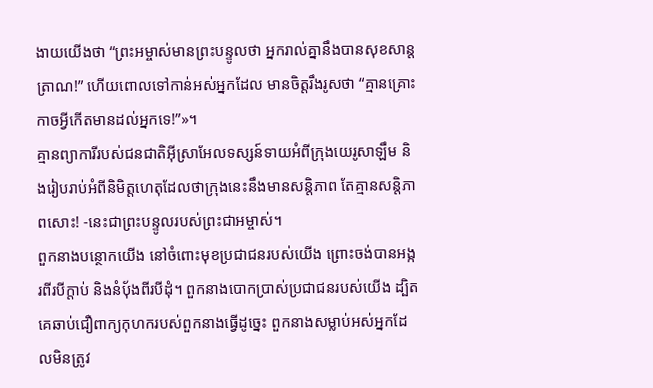ងាយយើងថា “ព្រះអម្ចាស់មានព្រះបន្ទូលថា អ្នករាល់គ្នានឹងបានសុខសាន្តត្រាណ!” ហើយពោលទៅកាន់អស់អ្នកដែល មានចិត្តរឹងរូសថា “គ្មានគ្រោះកាចអ្វីកើតមានដល់អ្នកទេ!”»។
គ្មានព្យាការីរបស់ជនជាតិអ៊ីស្រាអែលទស្សន៍ទាយអំពីក្រុងយេរូសាឡឹម និងរៀបរាប់អំពីនិមិត្តហេតុដែលថាក្រុងនេះនឹងមានសន្តិភាព តែគ្មានសន្តិភាពសោះ! -នេះជាព្រះបន្ទូលរបស់ព្រះជាអម្ចាស់។
ពួកនាងបន្ថោកយើង នៅចំពោះមុខប្រជាជនរបស់យើង ព្រោះចង់បានអង្ករពីរបីក្តាប់ និងនំបុ័ងពីរបីដុំ។ ពួកនាងបោកប្រាស់ប្រជាជនរបស់យើង ដ្បិតគេឆាប់ជឿពាក្យកុហករបស់ពួកនាងធ្វើដូច្នេះ ពួកនាងសម្លាប់អស់អ្នកដែលមិនត្រូវ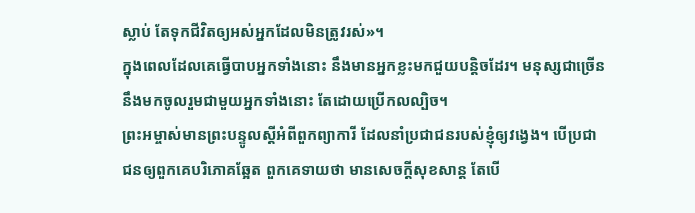ស្លាប់ តែទុកជីវិតឲ្យអស់អ្នកដែលមិនត្រូវរស់»។
ក្នុងពេលដែលគេធ្វើបាបអ្នកទាំងនោះ នឹងមានអ្នកខ្លះមកជួយបន្តិចដែរ។ មនុស្សជាច្រើននឹងមកចូលរួមជាមួយអ្នកទាំងនោះ តែដោយប្រើកលល្បិច។
ព្រះអម្ចាស់មានព្រះបន្ទូលស្ដីអំពីពួកព្យាការី ដែលនាំប្រជាជនរបស់ខ្ញុំឲ្យវង្វេង។ បើប្រជាជនឲ្យពួកគេបរិភោគឆ្អែត ពួកគេទាយថា មានសេចក្ដីសុខសាន្ត តែបើ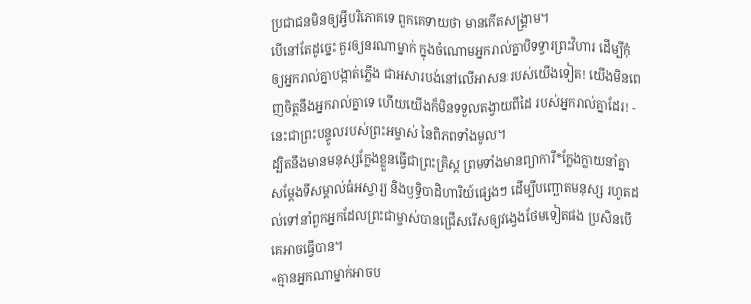ប្រជាជនមិនឲ្យអ្វីបរិភោគទេ ពួកគេទាយថា មានកើតសង្គ្រាម។
បើនៅតែដូច្នេះ គួរឲ្យនរណាម្នាក់ ក្នុងចំណោមអ្នករាល់គ្នាបិទទ្វារព្រះវិហារ ដើម្បីកុំឲ្យអ្នករាល់គ្នាបង្កាត់ភ្លើង ជាអសារបង់នៅលើអាសនៈរបស់យើងទៀត! យើងមិនពេញចិត្តនឹងអ្នករាល់គ្នាទេ ហើយយើងក៏មិនទទួលតង្វាយពីដៃ របស់អ្នករាល់គ្នាដែរ! - នេះជាព្រះបន្ទូលរបស់ព្រះអម្ចាស់ នៃពិភពទាំងមូល។
ដ្បិតនឹងមានមនុស្សក្លែងខ្លួនធ្វើជាព្រះគ្រិស្ត ព្រមទាំងមានព្យាការី*ក្លែងក្លាយនាំគ្នាសម្តែងទីសម្គាល់ធំអស្ចារ្យ និងឫទ្ធិបាដិហារិយ៍ផ្សេងៗ ដើម្បីបញ្ឆោតមនុស្ស រហូតដល់ទៅនាំពួកអ្នកដែលព្រះជាម្ចាស់បានជ្រើសរើសឲ្យវង្វេងថែមទៀតផង ប្រសិនបើគេអាចធ្វើបាន។
«គ្មានអ្នកណាម្នាក់អាចប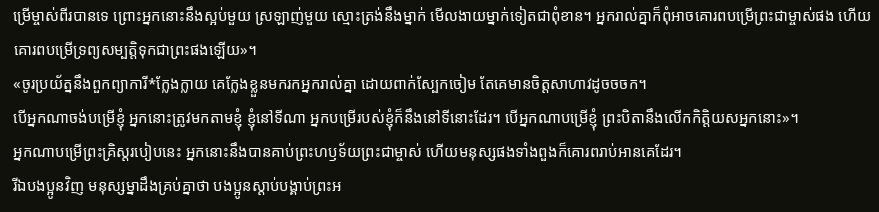ម្រើម្ចាស់ពីរបានទេ ព្រោះអ្នកនោះនឹងស្អប់មួយ ស្រឡាញ់មួយ ស្មោះត្រង់នឹងម្នាក់ មើលងាយម្នាក់ទៀតជាពុំខាន។ អ្នករាល់គ្នាក៏ពុំអាចគោរពបម្រើព្រះជាម្ចាស់ផង ហើយគោរពបម្រើទ្រព្យសម្បត្តិទុកជាព្រះផងឡើយ»។
«ចូរប្រយ័ត្ននឹងពួកព្យាការី*ក្លែងក្លាយ គេក្លែងខ្លួនមករកអ្នករាល់គ្នា ដោយពាក់ស្បែកចៀម តែគេមានចិត្តសាហាវដូចចចក។
បើអ្នកណាចង់បម្រើខ្ញុំ អ្នកនោះត្រូវមកតាមខ្ញុំ ខ្ញុំនៅទីណា អ្នកបម្រើរបស់ខ្ញុំក៏នឹងនៅទីនោះដែរ។ បើអ្នកណាបម្រើខ្ញុំ ព្រះបិតានឹងលើកកិត្តិយសអ្នកនោះ»។
អ្នកណាបម្រើព្រះគ្រិស្តរបៀបនេះ អ្នកនោះនឹងបានគាប់ព្រះហឫទ័យព្រះជាម្ចាស់ ហើយមនុស្សផងទាំងពួងក៏គោរពរាប់អានគេដែរ។
រីឯបងប្អូនវិញ មនុស្សម្នាដឹងគ្រប់គ្នាថា បងប្អូនស្ដាប់បង្គាប់ព្រះអ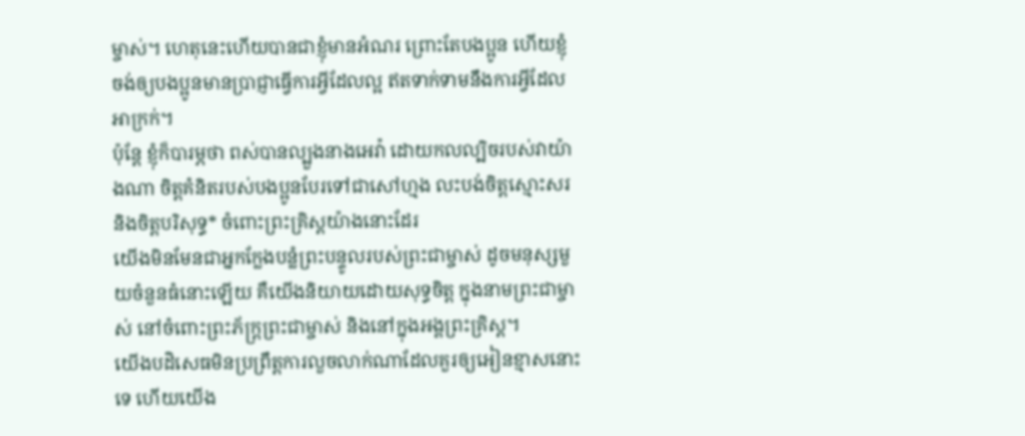ម្ចាស់។ ហេតុនេះហើយបានជាខ្ញុំមានអំណរ ព្រោះតែបងប្អូន ហើយខ្ញុំចង់ឲ្យបងប្អូនមានប្រាជ្ញាធ្វើការអ្វីដែលល្អ ឥតទាក់ទាមនឹងការអ្វីដែលអាក្រក់។
ប៉ុន្តែ ខ្ញុំក៏បារម្ភថា ពស់បានល្បួងនាងអេវ៉ា ដោយកលល្បិចរបស់វាយ៉ាងណា ចិត្តគំនិតរបស់បងប្អូនបែរទៅជាសៅហ្មង លះបង់ចិត្តស្មោះសរ និងចិត្តបរិសុទ្ធ* ចំពោះព្រះគ្រិស្តយ៉ាងនោះដែរ
យើងមិនមែនជាអ្នកក្លែងបន្លំព្រះបន្ទូលរបស់ព្រះជាម្ចាស់ ដូចមនុស្សមួយចំនួនធំនោះឡើយ គឺយើងនិយាយដោយសុទ្ធចិត្ត ក្នុងនាមព្រះជាម្ចាស់ នៅចំពោះព្រះភ័ក្ត្រព្រះជាម្ចាស់ និងនៅក្នុងអង្គព្រះគ្រិស្ត។
យើងបដិសេធមិនប្រព្រឹត្តការលួចលាក់ណាដែលគួរឲ្យអៀនខ្មាសនោះទេ ហើយយើង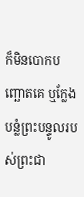ក៏មិនបោកបញ្ឆោតគេ ឬក្លែងបន្លំព្រះបន្ទូលរបស់ព្រះជា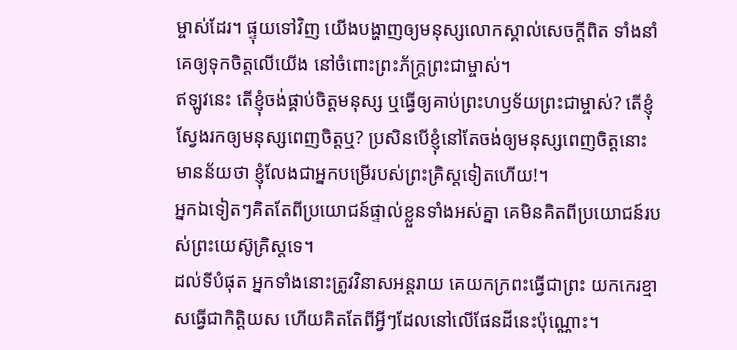ម្ចាស់ដែរ។ ផ្ទុយទៅវិញ យើងបង្ហាញឲ្យមនុស្សលោកស្គាល់សេចក្ដីពិត ទាំងនាំគេឲ្យទុកចិត្តលើយើង នៅចំពោះព្រះភ័ក្ត្រព្រះជាម្ចាស់។
ឥឡូវនេះ តើខ្ញុំចង់ផ្គាប់ចិត្តមនុស្ស ឬធ្វើឲ្យគាប់ព្រះហឫទ័យព្រះជាម្ចាស់? តើខ្ញុំស្វែងរកឲ្យមនុស្សពេញចិត្តឬ? ប្រសិនបើខ្ញុំនៅតែចង់ឲ្យមនុស្សពេញចិត្តនោះ មានន័យថា ខ្ញុំលែងជាអ្នកបម្រើរបស់ព្រះគ្រិស្តទៀតហើយ!។
អ្នកឯទៀតៗគិតតែពីប្រយោជន៍ផ្ទាល់ខ្លួនទាំងអស់គ្នា គេមិនគិតពីប្រយោជន៍របស់ព្រះយេស៊ូគ្រិស្តទេ។
ដល់ទីបំផុត អ្នកទាំងនោះត្រូវវិនាសអន្តរាយ គេយកក្រពះធ្វើជាព្រះ យកកេរខ្មាសធ្វើជាកិត្តិយស ហើយគិតតែពីអ្វីៗដែលនៅលើផែនដីនេះប៉ុណ្ណោះ។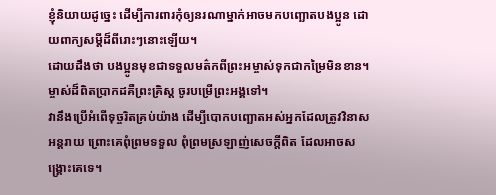ខ្ញុំនិយាយដូច្នេះ ដើម្បីការពារកុំឲ្យនរណាម្នាក់អាចមកបញ្ឆោតបងប្អូន ដោយពាក្យសម្ដីដ៏ពីរោះៗនោះឡើយ។
ដោយដឹងថា បងប្អូនមុខជាទទួលមត៌កពីព្រះអម្ចាស់ទុកជាកម្រៃមិនខាន។ ម្ចាស់ដ៏ពិតប្រាកដគឺព្រះគ្រិស្ត ចូរបម្រើព្រះអង្គទៅ។
វានឹងប្រើអំពើទុច្ចរិតគ្រប់យ៉ាង ដើម្បីបោកបញ្ឆោតអស់អ្នកដែលត្រូវវិនាសអន្តរាយ ព្រោះគេពុំព្រមទទួល ពុំព្រមស្រឡាញ់សេចក្ដីពិត ដែលអាចសង្គ្រោះគេទេ។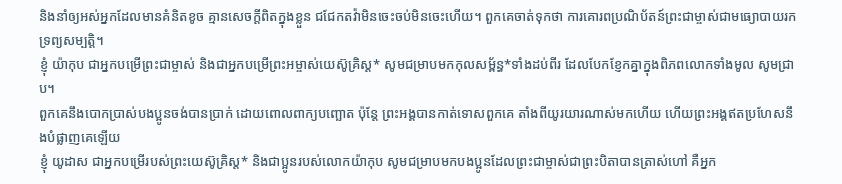និងនាំឲ្យអស់អ្នកដែលមានគំនិតខូច គ្មានសេចក្ដីពិតក្នុងខ្លួន ជជែកតវ៉ាមិនចេះចប់មិនចេះហើយ។ ពួកគេចាត់ទុកថា ការគោរពប្រណិប័តន៍ព្រះជាម្ចាស់ជាមធ្យោបាយរកទ្រព្យសម្បត្តិ។
ខ្ញុំ យ៉ាកុប ជាអ្នកបម្រើព្រះជាម្ចាស់ និងជាអ្នកបម្រើព្រះអម្ចាស់យេស៊ូគ្រិស្ត* សូមជម្រាបមកកុលសម្ព័ន្ធ*ទាំងដប់ពីរ ដែលបែកខ្ញែកគ្នាក្នុងពិភពលោកទាំងមូល សូមជ្រាប។
ពួកគេនឹងបោកប្រាស់បងប្អូនចង់បានប្រាក់ ដោយពោលពាក្យបញ្ឆោត ប៉ុន្តែ ព្រះអង្គបានកាត់ទោសពួកគេ តាំងពីយូរយារណាស់មកហើយ ហើយព្រះអង្គឥតប្រហែសនឹងបំផ្លាញគេឡើយ
ខ្ញុំ យូដាស ជាអ្នកបម្រើរបស់ព្រះយេស៊ូគ្រិស្ត* និងជាប្អូនរបស់លោកយ៉ាកុប សូមជម្រាបមកបងប្អូនដែលព្រះជាម្ចាស់ជាព្រះបិតាបានត្រាស់ហៅ គឺអ្នក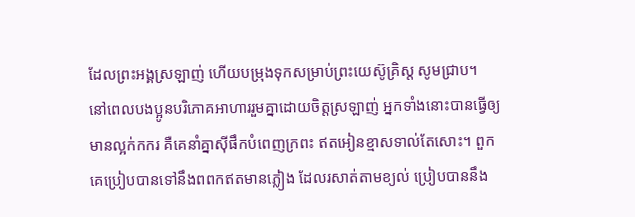ដែលព្រះអង្គស្រឡាញ់ ហើយបម្រុងទុកសម្រាប់ព្រះយេស៊ូគ្រិស្ត សូមជ្រាប។
នៅពេលបងប្អូនបរិភោគអាហាររួមគ្នាដោយចិត្តស្រឡាញ់ អ្នកទាំងនោះបានធ្វើឲ្យមានល្អក់កករ គឺគេនាំគ្នាស៊ីផឹកបំពេញក្រពះ ឥតអៀនខ្មាសទាល់តែសោះ។ ពួកគេប្រៀបបានទៅនឹងពពកឥតមានភ្លៀង ដែលរសាត់តាមខ្យល់ ប្រៀបបាននឹង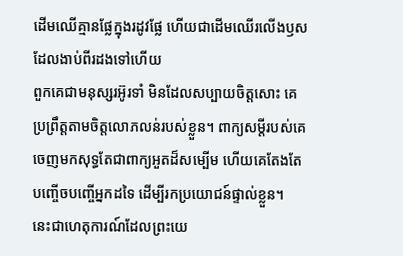ដើមឈើគ្មានផ្លែក្នុងរដូវផ្លែ ហើយជាដើមឈើរលើងឫស ដែលងាប់ពីរដងទៅហើយ
ពួកគេជាមនុស្សរអ៊ូរទាំ មិនដែលសប្បាយចិត្តសោះ គេប្រព្រឹត្តតាមចិត្តលោភលន់របស់ខ្លួន។ ពាក្យសម្ដីរបស់គេចេញមកសុទ្ធតែជាពាក្យអួតដ៏សម្បើម ហើយគេតែងតែបញ្ចើចបញ្ចើអ្នកដទៃ ដើម្បីរកប្រយោជន៍ផ្ទាល់ខ្លួន។
នេះជាហេតុការណ៍ដែលព្រះយេ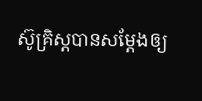ស៊ូគ្រិស្តបានសម្តែងឲ្យ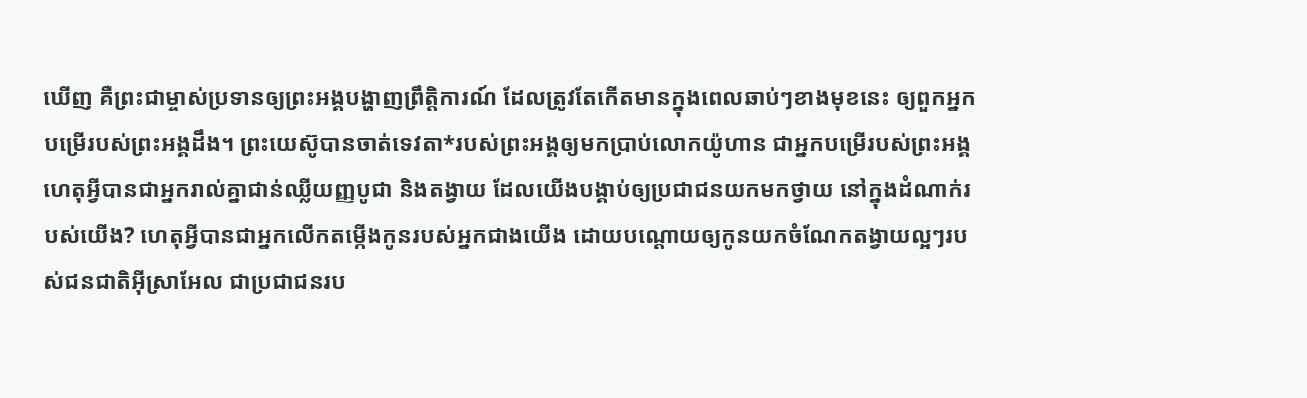ឃើញ គឺព្រះជាម្ចាស់ប្រទានឲ្យព្រះអង្គបង្ហាញព្រឹត្តិការណ៍ ដែលត្រូវតែកើតមានក្នុងពេលឆាប់ៗខាងមុខនេះ ឲ្យពួកអ្នកបម្រើរបស់ព្រះអង្គដឹង។ ព្រះយេស៊ូបានចាត់ទេវតា*របស់ព្រះអង្គឲ្យមកប្រាប់លោកយ៉ូហាន ជាអ្នកបម្រើរបស់ព្រះអង្គ
ហេតុអ្វីបានជាអ្នករាល់គ្នាជាន់ឈ្លីយញ្ញបូជា និងតង្វាយ ដែលយើងបង្គាប់ឲ្យប្រជាជនយកមកថ្វាយ នៅក្នុងដំណាក់របស់យើង? ហេតុអ្វីបានជាអ្នកលើកតម្កើងកូនរបស់អ្នកជាងយើង ដោយបណ្ដោយឲ្យកូនយកចំណែកតង្វាយល្អៗរបស់ជនជាតិអ៊ីស្រាអែល ជាប្រជាជនរប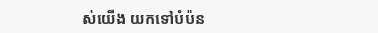ស់យើង យកទៅបំប៉ន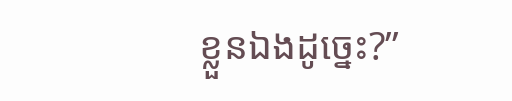ខ្លួនឯងដូច្នេះ?”